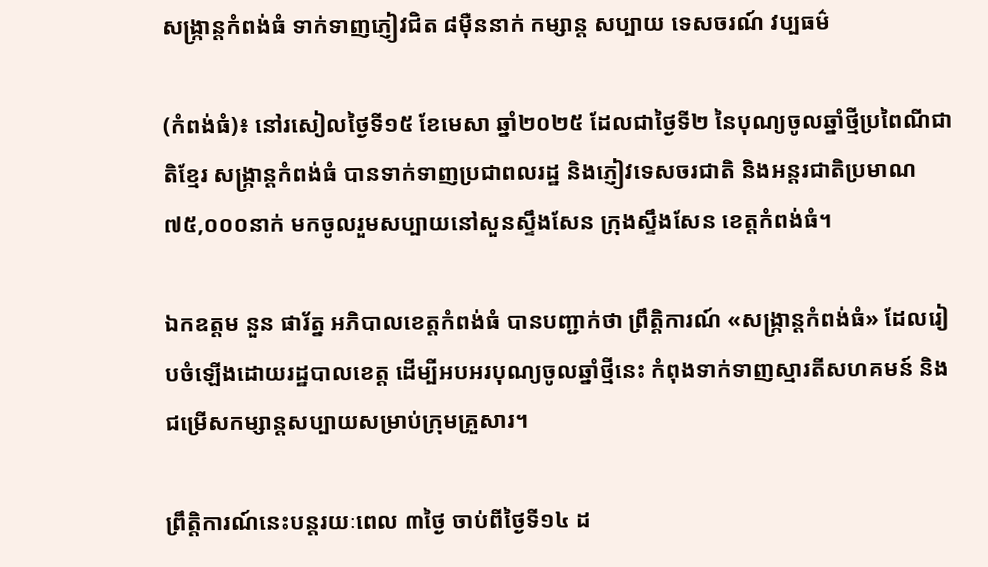សង្ក្រាន្តកំពង់ធំ ទាក់ទាញភ្ញៀវជិត ៨ម៉ឺននាក់ កម្សាន្ត សប្បាយ ទេសចរណ៍ វប្បធម៌

(កំពង់ធំ)៖ នៅរសៀលថ្ងៃទី១៥ ខែមេសា ឆ្នាំ២០២៥ ដែលជាថ្ងៃទី២ នៃបុណ្យចូលឆ្នាំថ្មីប្រពៃណីជាតិខ្មែរ សង្ក្រាន្តកំពង់ធំ បានទាក់ទាញប្រជាពលរដ្ឋ និងភ្ញៀវទេសចរជាតិ និងអន្តរជាតិប្រមាណ ៧៥,០០០នាក់ មកចូលរួមសប្បាយនៅសួនស្ទឹងសែន ក្រុងស្ទឹងសែន ខេត្តកំពង់ធំ។

ឯកឧត្ដម នួន ផារ័ត្ន អភិបាលខេត្តកំពង់ធំ បានបញ្ជាក់ថា ព្រឹត្តិការណ៍ «សង្ក្រាន្តកំពង់ធំ» ដែលរៀបចំឡើងដោយរដ្ឋបាលខេត្ត ដើម្បីអបអរបុណ្យចូលឆ្នាំថ្មីនេះ កំពុងទាក់ទាញស្មារតីសហគមន៍ និងជម្រើសកម្សាន្តសប្បាយសម្រាប់ក្រុមគ្រួសារ។

ព្រឹត្តិការណ៍នេះបន្តរយៈពេល ៣ថ្ងៃ ចាប់ពីថ្ងៃទី១៤ ដ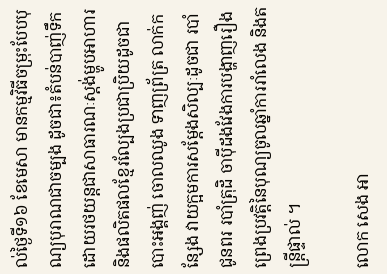ល់ថ្ងៃទី១៦ ខែមេសា មានកម្មវិធីចម្រុះបែបបុណ្យបុរាណជាចម្បង ដូចជា៖តំបន់បាញ់ទឹកដោយរថយន្តជាសាធារណៈស្តង់ម្ហូបអាហារ និងផលិតផលខ្មែរល្បែងប្រជាប្រិយដូចជា បោះអង្គញ់ ចោលឈូង ទាញព្រ័ត្រ លាក់កន្សែង វាយក្អមការសម្ដែងសិល្បៈដូចជា របាំជូនពរ របាំត្រុដិ ចាប៉ីដងវែងការបង្ហាញរឿងព្រេងប្រវត្តិនៃបុណ្យចូលឆ្នាំការរាំលេង និងតន្ត្រីផ្ទាល់ ។

លោក សេង អា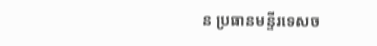ន ប្រធានមន្ទីរទេសច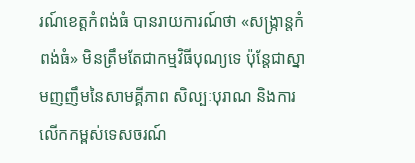រណ៍ខេត្តកំពង់ធំ បានរាយការណ៍ថា «សង្ក្រាន្តកំពង់ធំ» មិនត្រឹមតែជាកម្មវិធីបុណ្យទេ ប៉ុន្តែជាស្នាមញញឹមនៃសាមគ្គីភាព សិល្បៈបុរាណ និងការលើកកម្ពស់ទេសចរណ៍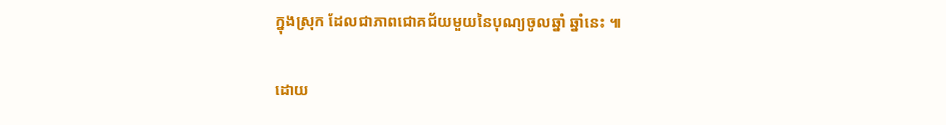ក្នុងស្រុក ដែលជាភាពជោគជ័យមួយនៃបុណ្យចូលឆ្នាំ ឆ្នាំនេះ ៕

ដោយ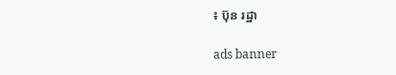៖ ប៊ុន រដ្ឋា

ads banner